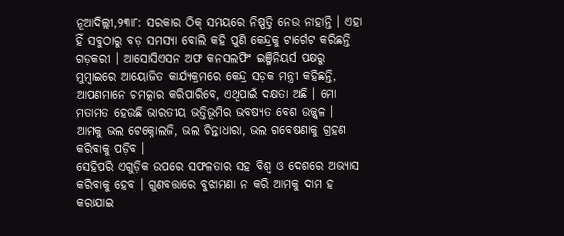ନୂଆଦିଲ୍ଲୀ,୨୩ା୮: ସରକାର ଠିକ୍ ସମୟରେ ନିଷ୍ପତ୍ତି ନେଉ ନାହାନ୍ତି । ଏହା ହିଁ ସବୁଠାରୁ ବଡ଼ ସମସ୍ୟା ବୋଲି କହି ପୁଣି କେନ୍ଦ୍ରକୁ ଟାର୍ଗେଟ କରିଛନ୍ତି ଗଡ଼କରୀ । ଆସୋସିଏସନ ଅଫ କନସଲଫିଂ ଇଞ୍ଜିନିୟର୍ସ ପକ୍ଷରୁ ମୁମ୍ବାଇରେ ଆୟୋଜିତ କାର୍ଯ୍ୟକ୍ରମରେ କେନ୍ଦ୍ର ସଡ଼କ ମନ୍ତ୍ରୀ କହିଛନ୍ତି, ଆପଣମାନେ ଚମତ୍କାର କରିପାରିବେ, ଏଥିପାଇଁ ଦକ୍ଷତା ଅଛି । ମୋ ମତାମତ ହେଉଛି ଭାରତୀୟ ଭତ୍ତିଭୂମିର ଭବଷ୍ୟତ ବେଶ ଉଜ୍ଜ୍ୱଳ । ଆମକୁ ଭଲ ଟେକ୍ନୋଲଜି, ଭଲ ଚିନ୍ତାଧାରା, ଭଲ ଗବେଷଣାକୁ ଗ୍ରହଣ କରିବାକୁ ପଡ଼ିବ ।
ସେହିପରି ଏଗୁଡ଼ିକ ଉପରେ ସଫଳତାର ସହ ବିଶ୍ୱ ଓ ଦେଶରେ ଅଭ୍ୟାସ କରିବାକୁ ହେବ । ଗୁଣବତ୍ତାରେ ବୁଝାମଣା ନ କରି ଆମକୁ ଦାମ ହ କରାଯାଇ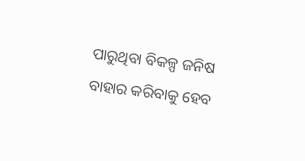ପାରୁଥିବା ବିକଳ୍ପ ଜନିଷ ବାହାର କରିବାକୁ ହେବ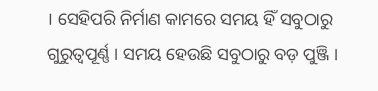। ସେହିପରି ନିର୍ମାଣ କାମରେ ସମୟ ହିଁ ସବୁଠାରୁ ଗୁରୁତ୍ୱପୂର୍ଣ୍ଣ । ସମୟ ହେଉଛି ସବୁଠାରୁ ବଡ଼ ପୁଞ୍ଜି ।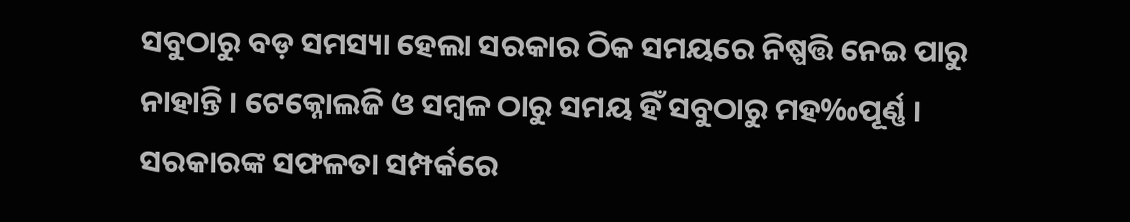ସବୁଠାରୁ ବଡ଼ ସମସ୍ୟା ହେଲା ସରକାର ଠିକ ସମୟରେ ନିଷ୍ପତ୍ତି ନେଇ ପାରୁ ନାହାନ୍ତି । ଟେକ୍ନୋଲଜି ଓ ସମ୍ବଳ ଠାରୁ ସମୟ ହିଁ ସବୁଠାରୁ ମହ‰ପୂର୍ଣ୍ଣ । ସରକାରଙ୍କ ସଫଳତା ସମ୍ପର୍କରେ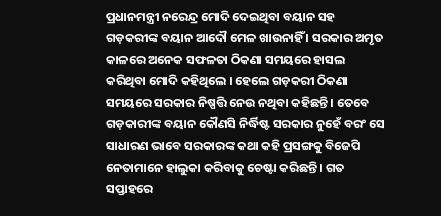ପ୍ରଧାନମନ୍ତ୍ରୀ ନରେନ୍ଦ୍ର ମୋଦି ଦେଇଥିବା ବୟାନ ସହ ଗଡ଼କରୀଙ୍କ ବୟାନ ଆଦୌ ମେଳ ଖାଉନାହିଁ । ସରକାର ଅମୃତ କାଳରେ ଅନେକ ସଫଳତା ଠିକଣା ସମୟରେ ହାସଲ କରିଥିବା ମୋଦି କହିଥିଲେ । ହେଲେ ଗଡ଼କରୀ ଠିକଣା ସମୟରେ ସରକାର ନିଷ୍ପତ୍ତି ନେଉ ନଥିବା କହିଛନ୍ତି । ତେବେ ଗଡ଼କାରୀଙ୍କ ବୟାନ କୌଣସି ନିର୍ଦ୍ଧିଷ୍ଟ ସରକାର ନୁହେଁ ବରଂ ସେ ସାଧାରଣ ଭାବେ ସରକାରଙ୍କ କଥା କହି ପ୍ରସଙ୍ଗକୁ ବିଜେପି ନେତାମାନେ ହାଲୁକା କରିବାକୁ ଚେଷ୍ଟା କରିଛନ୍ତି । ଗତ ସପ୍ତାହରେ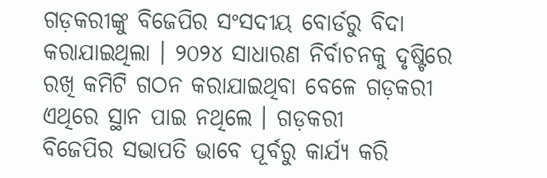ଗଡ଼କରୀଙ୍କୁ ବିଜେପିର ସଂସଦୀୟ ବୋର୍ଡରୁ ବିଦା କରାଯାଇଥିଲା । ୨୦୨୪ ସାଧାରଣ ନିର୍ବାଚନକୁ ଦୃଷ୍ଟିରେ ରଖି କମିଟି ଗଠନ କରାଯାଇଥିବା ବେଳେ ଗଡ଼କରୀ ଏଥିରେ ସ୍ଥାନ ପାଇ ନଥିଲେ । ଗଡ଼କରୀ
ବିଜେପିର ସଭାପତି ଭାବେ ପୂର୍ବରୁ କାର୍ଯ୍ୟ କରି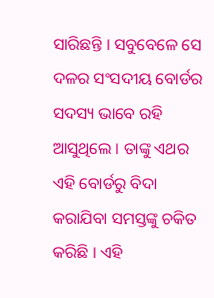ସାରିଛନ୍ତି । ସବୁବେଳେ ସେ ଦଳର ସଂସଦୀୟ ବୋର୍ଡର ସଦସ୍ୟ ଭାବେ ରହି ଆସୁଥିଲେ । ତାଙ୍କୁ ଏଥର ଏହି ବୋର୍ଡରୁ ବିଦା କରାଯିବା ସମସ୍ତଙ୍କୁ ଚକିତ କରିଛି । ଏହି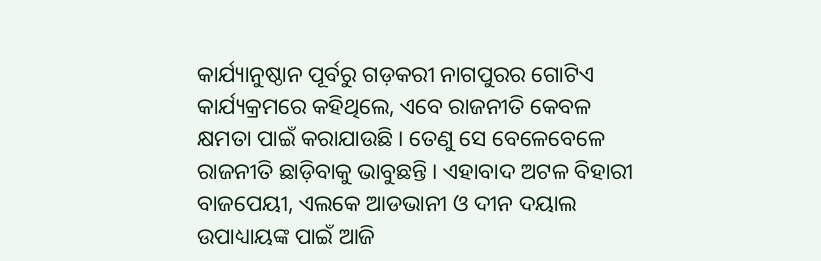କାର୍ଯ୍ୟାନୁଷ୍ଠାନ ପୂର୍ବରୁ ଗଡ଼କରୀ ନାଗପୁରର ଗୋଟିଏ କାର୍ଯ୍ୟକ୍ରମରେ କହିଥିଲେ, ଏବେ ରାଜନୀତି କେବଳ କ୍ଷମତା ପାଇଁ କରାଯାଉଛି । ତେଣୁ ସେ ବେଳେବେଳେ ରାଜନୀତି ଛାଡ଼ିବାକୁ ଭାବୁଛନ୍ତି । ଏହାବାଦ ଅଟଳ ବିହାରୀ ବାଜପେୟୀ, ଏଲକେ ଆଡଭାନୀ ଓ ଦୀନ ଦୟାଲ ଉପାଧ୍ୟାୟଙ୍କ ପାଇଁ ଆଜି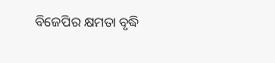ବିଜେପିର କ୍ଷମତା ବୃଦ୍ଧି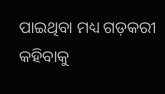ପାଇଥିବା ମଧ୍ୟ ଗଡ଼କରୀ କହିବାକୁ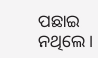ପଛାଇ ନଥିଲେ ।